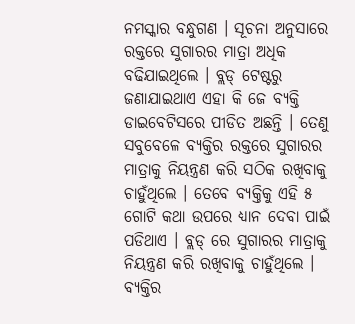ନମସ୍କାର ବନ୍ଧୁଗଣ । ସୂଚନା ଅନୁସାରେ ରକ୍ତରେ ସୁଗାରର ମାତ୍ରା ଅଧିକ ବଢିଯାଇଥିଲେ । ବ୍ଲଡ୍ ଟେଷ୍ଟରୁ ଜଣାଯାଇଥାଏ ଏହା କି ଜେ ବ୍ୟକ୍ତି ଡାଇବେଟିସରେ ପୀଡିତ ଅଛନ୍ତି । ତେଣୁ ସବୁବେଳେ ବ୍ୟକ୍ତିର ରକ୍ତରେ ସୁଗାରର ମାତ୍ରାକୁ ନିୟନ୍ତ୍ରଣ କରି ସଠିକ ରଖିବାକୁ ଚାହୁଁଥିଲେ । ତେବେ ବ୍ୟକ୍ତିକୁ ଏହି ୫ ଗୋଟି କଥା ଉପରେ ଧ୍ୟାନ ଦେବା ପାଇଁ ପଡିଥାଏ । ବ୍ଲଡ୍ ରେ ସୁଗାରର ମାତ୍ରାକୁ ନିୟନ୍ତ୍ରଣ କରି ରଖିବାକୁ ଚାହୁଁଥିଲେ ।
ବ୍ୟକ୍ତିର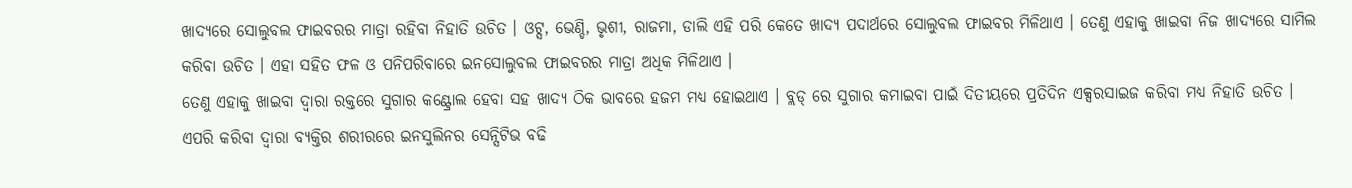ଖାଦ୍ୟରେ ସୋଲୁବଲ ଫାଇବରର ମାତ୍ରା ରହିବା ନିହାତି ଉଚିତ । ଓଟ୍ସ, ଭେଣ୍ଡି, ଭୃଶୀ, ରାଜମା, ଡାଲି ଏହି ପରି କେତେ ଖାଦ୍ୟ ପଦାର୍ଥରେ ସୋଲୁବଲ ଫାଇବର ମିଳିଥାଏ । ତେଣୁ ଏହାକୁ ଖାଇବା ନିଜ ଖାଦ୍ୟରେ ସାମିଲ କରିବା ଉଚିତ । ଏହା ସହିତ ଫଳ ଓ ପନିପରିବାରେ ଇନସୋଲୁବଲ ଫାଇବରର ମାତ୍ରା ଅଧିକ ମିଳିଥାଏ ।
ତେଣୁ ଏହାକୁ ଖାଇବା ଦ୍ଵାରା ରକ୍ତରେ ସୁଗାର କଣ୍ଟ୍ରୋଲ ହେବା ସହ ଖାଦ୍ୟ ଠିକ ଭାବରେ ହଜମ ମଧ୍ୟ ହୋଇଥାଏ । ବ୍ଲଡ୍ ରେ ସୁଗାର କମାଇବା ପାଇଁ ଦିତୀୟରେ ପ୍ରତିଦିନ ଏକ୍ସରସାଇଜ କରିବା ମଧ୍ୟ ନିହାତି ଉଚିତ । ଏପରି କରିବା ଦ୍ଵାରା ବ୍ୟକ୍ତିର ଶରୀରରେ ଇନସୁଲିନର ସେନ୍ସିଟିଭ ବଢି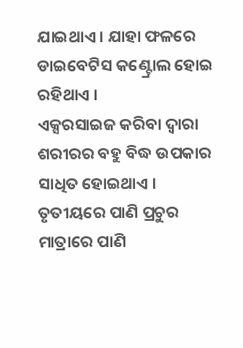ଯାଇଥାଏ । ଯାହା ଫଳରେ ଡାଇବେଟିସ କଣ୍ଟ୍ରୋଲ ହୋଇ ରହିଥାଏ ।
ଏକ୍ସରସାଇଜ କରିବା ଦ୍ଵାରା ଶରୀରର ବହୁ ବିଦ୍ଧ ଉପକାର ସାଧିତ ହୋଇଥାଏ । ତୃତୀୟରେ ପାଣି ପ୍ରଚୁର ମାତ୍ରାରେ ପାଣି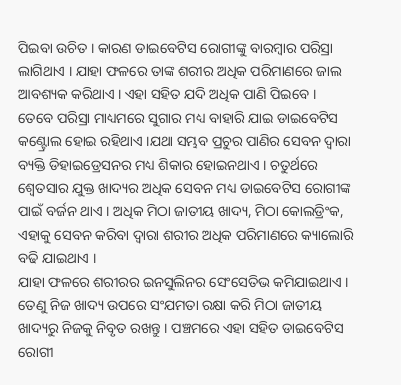ପିଇବା ଉଚିତ । କାରଣ ଡାଇବେଟିସ ରୋଗୀଙ୍କୁ ବାରମ୍ବାର ପରିସ୍ରା ଲାଗିଥାଏ । ଯାହା ଫଳରେ ତାଙ୍କ ଶରୀର ଅଧିକ ପରିମାଣରେ ଜାଲ ଆବଶ୍ୟକ କରିଥାଏ । ଏହା ସହିତ ଯଦି ଅଧିକ ପାଣି ପିଇବେ ।
ତେବେ ପରିସ୍ରା ମାଧ୍ୟମରେ ସୁଗାର ମଧ୍ୟ ବାହାରି ଯାଇ ଡାଇବେଟିସ କଣ୍ଟ୍ରୋଲ ହୋଇ ରହିଥାଏ ।ଯଥା ସମ୍ଭବ ପ୍ରଚୁର ପାଣିର ସେବନ ଦ୍ଵାରା ବ୍ୟକ୍ତି ଡିହାଇଡ୍ରେସନର ମଧ୍ୟ ଶିକାର ହୋଇନଥାଏ । ଚତୁର୍ଥରେ ଶ୍ଵେତସାର ଯୁକ୍ତ ଖାଦ୍ୟର ଅଧିକ ସେବନ ମଧ୍ୟ ଡାଇବେଟିସ ରୋଗୀଙ୍କ ପାଇଁ ବର୍ଜନ ଥାଏ । ଅଧିକ ମିଠା ଜାତୀୟ ଖାଦ୍ୟ, ମିଠା କୋଲଡ୍ରିଂକ, ଏହାକୁ ସେବନ କରିବା ଦ୍ଵାରା ଶରୀର ଅଧିକ ପରିମାଣରେ କ୍ୟାଲୋରି ବଢି ଯାଇଥାଏ ।
ଯାହା ଫଳରେ ଶରୀରର ଇନସୁଲିନର ସେଂସେତିଭ କମିଯାଇଥାଏ । ତେଣୁ ନିଜ ଖାଦ୍ୟ ଉପରେ ସଂଯମତା ରକ୍ଷା କରି ମିଠା ଜାତୀୟ ଖାଦ୍ୟରୁ ନିଜକୁ ନିବୃତ ରଖନ୍ତୁ । ପଞ୍ଚମରେ ଏହା ସହିତ ଡାଇବେଟିସ ରୋଗୀ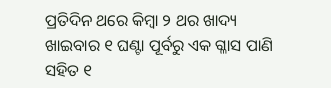ପ୍ରତିଦିନ ଥରେ କିମ୍ବା ୨ ଥର ଖାଦ୍ୟ ଖାଇବାର ୧ ଘଣ୍ଟା ପୂର୍ବରୁ ଏକ ଗ୍ଳାସ ପାଣି ସହିତ ୧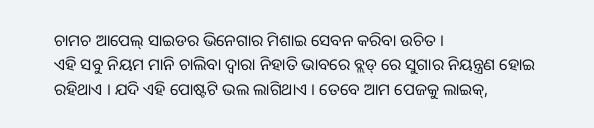ଚାମଚ ଆପେଲ୍ ସାଇଡର ଭିନେଗାର ମିଶାଇ ସେବନ କରିବା ଉଚିତ ।
ଏହି ସବୁ ନିୟମ ମାନି ଚାଲିବା ଦ୍ଵାରା ନିହାତି ଭାବରେ ବ୍ଲଡ୍ ରେ ସୁଗାର ନିୟନ୍ତ୍ରଣ ହୋଇ ରହିଥାଏ । ଯଦି ଏହି ପୋଷ୍ଟଟି ଭଲ ଲାଗିଥାଏ । ତେବେ ଆମ ପେଜକୁ ଲାଇକ୍,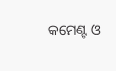କମେଣ୍ଟ ଓ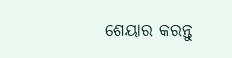ଶେୟାର କରନ୍ତୁ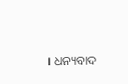। ଧନ୍ୟବାଦ